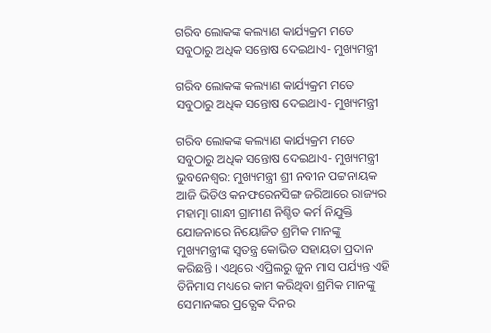ଗରିବ ଲୋକଙ୍କ କଲ୍ୟାଣ କାର୍ଯ୍ୟକ୍ରମ ମତେ ସବୁଠାରୁ ଅଧିକ ସନ୍ତୋଷ ଦେଇଥାଏ- ମୁଖ୍ୟମନ୍ତ୍ରୀ

ଗରିବ ଲୋକଙ୍କ କଲ୍ୟାଣ କାର୍ଯ୍ୟକ୍ରମ ମତେ ସବୁଠାରୁ ଅଧିକ ସନ୍ତୋଷ ଦେଇଥାଏ- ମୁଖ୍ୟମନ୍ତ୍ରୀ

ଗରିବ ଲୋକଙ୍କ କଲ୍ୟାଣ କାର୍ଯ୍ୟକ୍ରମ ମତେ ସବୁଠାରୁ ଅଧିକ ସନ୍ତୋଷ ଦେଇଥାଏ- ମୁଖ୍ୟମନ୍ତ୍ରୀ
ଭୁବନେଶ୍ୱର: ମୁଖ୍ୟମନ୍ତ୍ରୀ ଶ୍ରୀ ନବୀନ ପଟ୍ଟନାୟକ ଆଜି ଭିଡିଓ କନଫରେନସିଙ୍ଗ ଜରିଆରେ ରାଜ୍ୟର ମହାତ୍ମା ଗାନ୍ଧୀ ଗ୍ରାମୀଣ ନିଶ୍ଚିତ କର୍ମ ନିଯୁକ୍ତି ଯୋଜନାରେ ନିୟୋଜିତ ଶ୍ରମିକ ମାନଙ୍କୁ ମୁଖ୍ୟମନ୍ତ୍ରୀଙ୍କ ସ୍ଵତନ୍ତ୍ର କୋଭିଡ ସହାୟତା ପ୍ରଦାନ କରିଛନ୍ତି । ଏଥିରେ ଏପ୍ରିଲରୁ ଜୁନ ମାସ ପର୍ଯ୍ୟନ୍ତ ଏହି ତିନିମାସ ମଧ୍ୟରେ କାମ କରିଥିବା ଶ୍ରମିକ ମାନଙ୍କୁ ସେମାନଙ୍କର ପ୍ରତ୍ଯେକ ଦିନର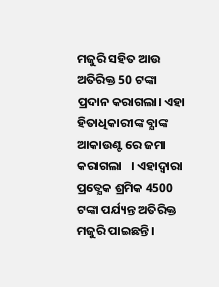ମଜୁରି ସହିତ ଆଉ ଅତିରିକ୍ତ 50 ଟଙ୍କା ପ୍ରଦାନ କରାଗଲା। ଏହା ହିତାଧିକାରୀଙ୍କ ବ୍ଯାଙ୍କ ଆକାଉଣ୍ଟ ରେ ଜମା କରାଗଲା   । ଏହାଦ୍ବାରା ପ୍ରତ୍ଯେକ ଶ୍ରମିକ 4500 ଟଙ୍କା ପର୍ଯ୍ୟନ୍ତ ଅତିରିକ୍ତ ମଜୁରି ପାଇଛନ୍ତି ।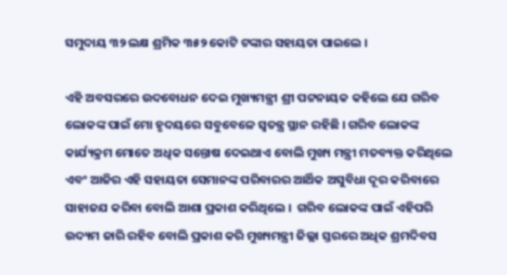ସମୁଦାୟ ୩୨ ଲକ୍ଷ ଶ୍ରମିକ ୩୫୨ କୋଟି ଟଙ୍କାର ସହାୟତା ପାଇଲେ ।

ଏହି ଅବସରରେ ଉଦବୋଧନ ଦେଇ ମୁଖ୍ୟମନ୍ତ୍ରୀ ଶ୍ରୀ ପଟ୍ଟନାୟକ କହିଲେ ଯେ ଗରିବ ଲୋକଙ୍କ ପାଇଁ ମୋ ହୃଦୟରେ ସବୁବେଳେ ସ୍ଵତନ୍ତ୍ର ସ୍ଥାନ ରହିଛି । ଗରିବ ଲୋକଙ୍କ  କାର୍ଯ୍ୟକ୍ରମ ମୋତେ ଅଧିକ ସନ୍ତୋଷ ଦେଇଥାଏ ବୋଲି ମୁଖ୍ୟ ମନ୍ତ୍ରୀ ମତବ୍ୟକ୍ତ କରିଥିଲେ ଏବଂ ଆଜିର ଏହି ସହାୟତା ସେମାନଙ୍କ ପରିବାରର ଆର୍ଥିକ ଅସୁବିଧା ଦୂର କରିବାରେ ସାହାଜଯ କରିବା ବୋଲି ଆଶା ପ୍ରକାଶ କରିଥିଲେ ।  ଗରିବ ଲୋକଙ୍କ ପାଇଁ ଏହିପରି ଉଦ୍ୟମ ଜାରି ରହିବ ବୋଲି ପ୍ରକାଶ କରି ମୁଖ୍ୟମନ୍ତ୍ରୀ ଜିଲ୍ଲା ସ୍ତରରେ ଅଧିକ ଶ୍ରମଦିବସ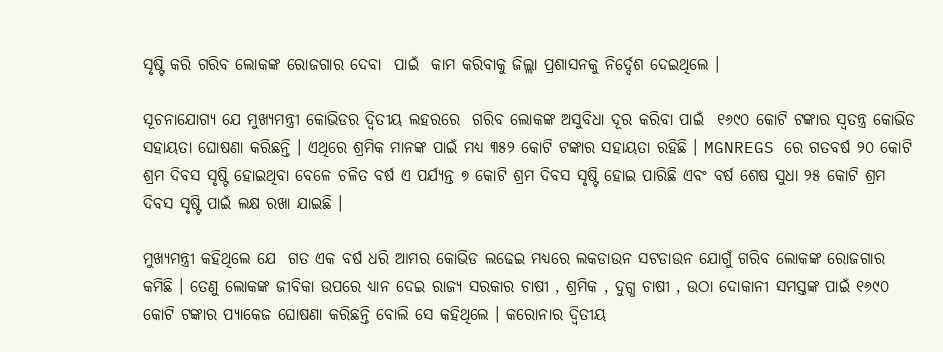ସୃଷ୍ଟି କରି ଗରିବ ଲୋକଙ୍କ ରୋଜଗାର ଦେବା  ପାଇଁ  କାମ କରିବାକୁ ଜିଲ୍ଲା ପ୍ରଶାସନକୁ ନିର୍ଦ୍ଦେଶ ଦେଇଥିଲେ ।

ସୂଚନାଯୋଗ୍ୟ ଯେ ମୁଖ୍ୟମନ୍ତ୍ରୀ କୋଭିଡର ଦ୍ଵିତୀୟ ଲହରରେ  ଗରିବ ଲୋକଙ୍କ ଅସୁବିଧା ଦୂର କରିବା ପାଇଁ  ୧୬୯୦ କୋଟି ଟଙ୍କାର ସ୍ଵତନ୍ତ୍ର କୋଭିଡ ସହାୟତା ଘୋଷଣା କରିଛନ୍ତି । ଏଥିରେ ଶ୍ରମିକ ମାନଙ୍କ ପାଇଁ ମଧ୍ୟ ୩୫୨ କୋଟି ଟଙ୍କାର ସହାୟତା ରହିଛି । MGNREGS ରେ ଗତବର୍ଷ ୨୦ କୋଟି ଶ୍ରମ ଦିବସ ସୃଷ୍ଟି ହୋଇଥିବା ବେଳେ ଚଳିତ ବର୍ଷ ଏ ପର୍ଯ୍ୟନ୍ତ ୭ କୋଟି ଶ୍ରମ ଦିବସ ସୃଷ୍ଟି ହୋଇ ପାରିଛି ଏବଂ ବର୍ଷ ଶେଷ ସୁଧା ୨୫ କୋଟି ଶ୍ରମ ଦିବସ ସୃଷ୍ଟି ପାଇଁ ଲକ୍ଷ ରଖା ଯାଇଛି ।

ମୁଖ୍ୟମନ୍ତ୍ରୀ କହିଥିଲେ ଯେ  ଗତ ଏକ ବର୍ଷ ଧରି ଆମର କୋଭିଡ ଲଢେଇ ମଧ୍ୟରେ ଲକଡାଉନ ସଟଡାଉନ ଯୋଗୁଁ ଗରିବ ଲୋକଙ୍କ ରୋଜଗାର କମିଛି । ତେଣୁ ଲୋକଙ୍କ ଜୀବିକା ଉପରେ ଧ୍ୟାନ ଦେଇ ରାଜ୍ୟ ସରକାର ଚାଷୀ , ଶ୍ରମିକ , ଦୁଗ୍ଧ ଚାଷୀ , ଉଠା ଦୋକାନୀ ସମସ୍ତଙ୍କ ପାଇଁ ୧୬୯୦ କୋଟି ଟଙ୍କାର ପ୍ଯାକେଜ ଘୋଷଣା କରିଛନ୍ତି ବୋଲି ସେ କହିଥିଲେ । କରୋନାର ଦ୍ଵିତୀୟ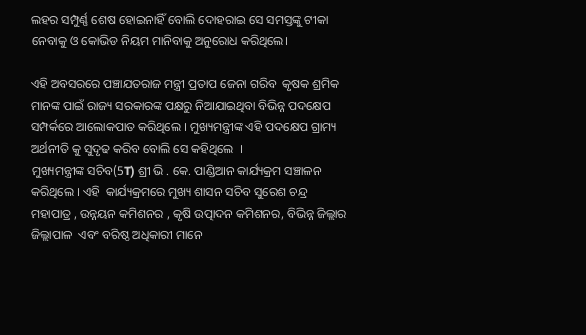ଲହର ସମ୍ପୁର୍ଣ୍ଣ ଶେଷ ହୋଇନାହିଁ ବୋଲି ଦୋହରାଇ ସେ ସମସ୍ତଙ୍କୁ ଟୀକା ନେବାକୁ ଓ କୋଭିଡ ନିୟମ ମାନିବାକୁ ଅନୁରୋଧ କରିଥିଲେ।

ଏହି ଅବସରରେ ପଞ୍ଚାଯତରାଜ ମନ୍ତ୍ରୀ ପ୍ରତାପ ଜେନା ଗରିବ  କୃଷକ ଶ୍ରମିକ ମାନଙ୍କ ପାଇଁ ରାଜ୍ୟ ସରକାରଙ୍କ ପକ୍ଷରୁ ନିଆଯାଇଥିବା ବିଭିନ୍ନ ପଦକ୍ଷେପ ସମ୍ପର୍କରେ ଆଲୋକପାତ କରିଥିଲେ । ମୁଖ୍ୟମନ୍ତ୍ରୀଙ୍କ ଏହି ପଦକ୍ଷେପ ଗ୍ରାମ୍ୟ ଅର୍ଥନୀତି କୁ ସୁଦୃଢ କରିବ ବୋଲି ସେ କହିଥିଲେ  ।
ମୁଖ୍ୟମନ୍ତ୍ରୀଙ୍କ ସଚିବ(5T) ଶ୍ରୀ ଭି . କେ. ପାଣ୍ଡିଆନ କାର୍ଯ୍ୟକ୍ରମ ସଞ୍ଚାଳନ କରିଥିଲେ । ଏହି  କାର୍ଯ୍ୟକ୍ରମରେ ମୁଖ୍ୟ ଶାସନ ସଚିବ ସୁରେଶ ଚନ୍ଦ୍ର ମହାପାତ୍ର , ଉନ୍ନୟନ କମିଶନର , କୃଷି ଉତ୍ପାଦନ କମିଶନର, ବିଭିନ୍ନ ଜିଲ୍ଲାର ଜିଲ୍ଲାପାଳ  ଏବଂ ବରିଷ୍ଠ ଅଧିକାରୀ ମାନେ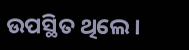ଉପସ୍ଥିତ ଥିଲେ।